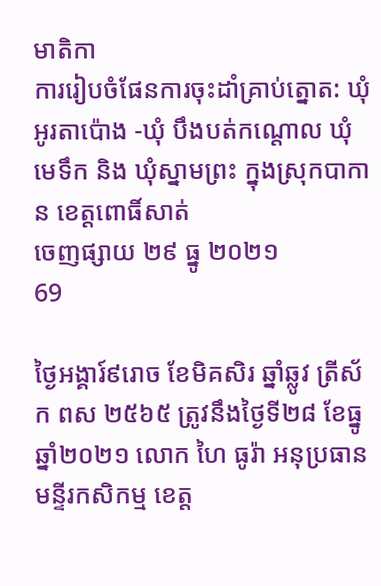មាតិកា
ការរៀបចំផែនការចុះដាំគ្រាប់ត្នោត: ឃុំអូរតាប៉ោង -ឃុំ បឹងបត់កណ្តោល ឃុំមេទឹក និង ឃុំស្នាមព្រះ ក្នុងស្រុកបាកាន ខេត្តពោធិ៍សាត់
ចេញផ្សាយ ២៩ ធ្នូ ២០២១
69

ថ្ងៃអង្គារ៍៩រោច ខែមិគសិរ ឆ្នាំឆ្លូវ ត្រីស័ក ពស ២៥៦៥ ត្រូវនឹងថ្ងៃទី២៨ ខែធ្នូ ឆ្នាំ២០២១ លោក ហៃ ធូរ៉ា អនុប្រធានមន្ទីរកសិកម្ម ខេត្ត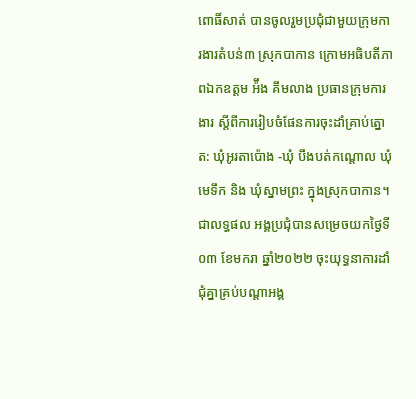ពោធិ៍សាត់ បានចូលរួមប្រជុំជាមួយក្រុមការងារតំបន់៣ ស្រុកបាកាន ក្រោមអធិបតីភាពឯកឧត្តម អ៉ឹង គឹមលាង ប្រធានក្រុមការងារ ស្តីពីការរៀបចំផែនការចុះដាំគ្រាប់ត្នោត: ឃុំអូរតាប៉ោង -ឃុំ បឹងបត់កណ្តោល ឃុំមេទឹក និង ឃុំស្នាមព្រះ ក្នុងស្រុកបាកាន។ជាលទ្ធផល អង្គប្រជុំបានសម្រេចយកថ្ងៃទី០៣ ខែមករា ឆ្នាំ២០២២ ចុះយុទ្ធនាការដាំជុំគ្នាគ្រប់បណ្តាអង្គ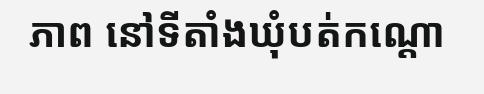ភាព នៅទីតាំងឃុំបត់កណ្តោ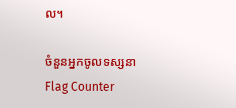ល។

ចំនួនអ្នកចូលទស្សនា
Flag Counter